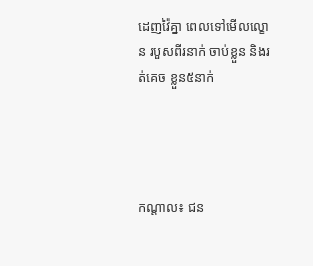ដេញវ៉ៃគ្នា ពេលទៅមើលល្ខោន របួសពីរនាក់ ចាប់ខ្លួន និងរត់គេច ខ្លួន៥នាក់




កណ្ដាល៖ ជន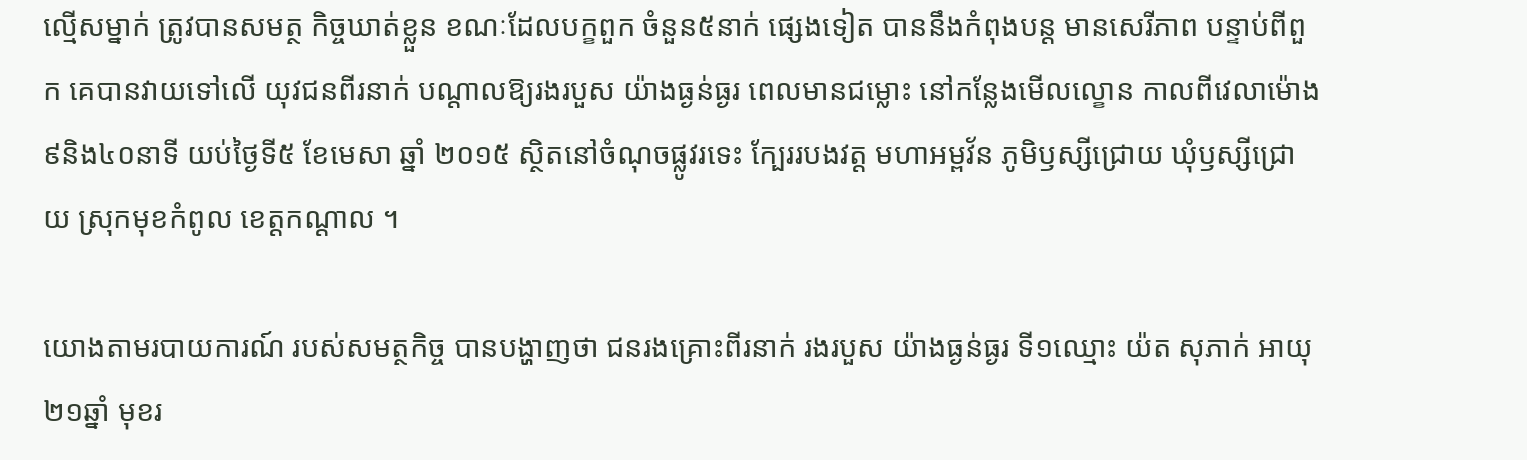ល្មើសម្នាក់ ត្រូវបានសមត្ថ កិច្ចឃាត់ខ្លួន ខណៈដែលបក្ខពួក ចំនួន៥នាក់ ផ្សេងទៀត បាននឹងកំពុងបន្ដ មានសេរីភាព បន្ទាប់ពីពួក គេបានវាយទៅលើ យុវជនពីរនាក់ បណ្ដាលឱ្យរងរបួស យ៉ាងធ្ងន់ធ្ងរ ពេលមានជម្លោះ នៅកន្លែងមើលល្ខោន កាលពីវេលាម៉ោង ៩និង៤០នាទី យប់ថ្ងៃទី៥ ខែមេសា ឆ្នាំ ២០១៥ ស្ថិតនៅចំណុចផ្លូវរទេះ ក្បែររបងវត្ដ មហាអម្ពវ័ន ភូមិឫស្សីជ្រោយ ឃុំឫស្សីជ្រោយ ស្រុកមុខកំពូល ខេត្ដកណ្ដាល ។

យោងតាមរបាយការណ៍ របស់សមត្ថកិច្ច បានបង្ហាញថា ជនរងគ្រោះពីរនាក់ រងរបួស យ៉ាងធ្ងន់ធ្ងរ ទី១ឈ្មោះ យ៉ត សុភាក់ អាយុ ២១ឆ្នាំ មុខរ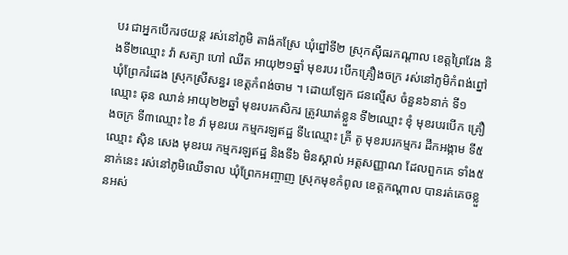បរ ជាអ្នកបើករថយន្ដ រស់នៅភូមិ តាង៉កស្រែ ឃុំព្នៅទី២ ស្រុកស៊ីធរកណ្ដាល ខេត្ដព្រៃវែង និងទី២ឈ្មោះ វ៉ា សត្យា ហៅ ឈីត អាយុ២១ឆ្នាំ មុខរបរ បើកគ្រឿងចក្រ រស់នៅភូមិកំពង់ព្នៅ ឃុំព្រែករំដេង ស្រុកស្រីសន្ធរ ខេត្ដកំពង់ចាម ។ ដោយឡែក ជនល្មើស ចំនួន៦នាក់ ទី១ឈ្មោះ ឆុន ឈាន់ អាយុ២២ឆ្នាំ មុខរបរកសិករ ត្រូវឃាត់ខ្លួន ទី២ឈ្មោះ ខុំ មុខរបរបើក គ្រឿងចក្រ ទី៣ឈ្មោះ ខៃ វ៉ា មុខរបរ កម្មករឡឥដ្ឋ ទី៤ឈ្មោះ គ្រី តូ មុខរបរកម្មករ ដឹកអង្កាម ទី៥ឈ្មោះ ស៊ិន សេង មុខរបរ កម្មករឡឥដ្ឋ និងទី៦ មិនស្គាល់ អត្ដសញ្ញាណ ដែលពួកគេ ទាំង៥នាក់នេះ រស់នៅភូមិឈើទាល ឃុំព្រែកអញ្ចាញ ស្រុកមុខកំពូល ខេត្ដកណ្ដាល បានរត់គេចខ្លួនអស់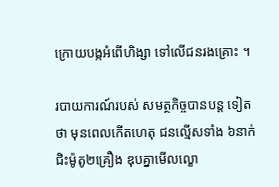ក្រោយបង្កអំពើហិង្សា ទៅលើជនរងគ្រោះ ។

របាយការណ៍របស់ សមត្ថកិច្ចបានបន្ដ ទៀតថា មុនពេលកើតហេតុ ជនល្មើសទាំង ៦នាក់ ជិះម៉ូតូ២គ្រឿង ឌុបគ្នាមើលល្ខោ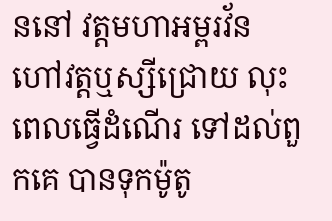ននៅ វត្ដមហាអម្ពរវ័ន ហៅវត្ដឬស្សីជ្រោយ លុះពេលធ្វើដំណើរ ទៅដល់ពួកគេ បានទុកម៉ូតូ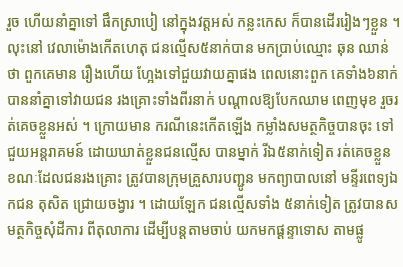រួច ហើយនាំគ្នាទៅ ផឹកស្រាបៀ នៅក្នុងវត្ដអស់ កន្លះកេស ក៏បានដើររៀងៗខ្លួន ។ លុះនៅ វេលាម៉ោងកើតហេតុ ជនល្មើស៥នាក់បាន មកប្រាប់ឈ្មោះ ឆុន ឈាន់ ថា ពួកគេមាន រឿងហើយ ហ្អែងទៅជួយវាយគ្នាផង ពេលនោះពួក គេទាំង៦នាក់ បាននាំគ្នាទៅវាយជន រងគ្រោះទាំងពីរនាក់ បណ្ដាលឱ្យបែកឈាម ពេញមុខ រួចរត់គេចខ្លួនអស់ ។ ក្រោយមាន ករណីនេះកើតឡើង កម្លាំងសមត្ថកិច្ចបានចុះ ទៅជួយអន្ដរាគមន៍ ដោយឃាត់ខ្លួនជនល្មើស បានម្នាក់ រីឯ៥នាក់ទៀត រត់គេចខ្លួន ខណៈដែលជនរងគ្រោះ ត្រូវបានក្រុមគ្រួសារបញ្ជូន មកព្យាបាលនៅ មន្ទីរពេទ្យឯកជន តុសិត ជ្រោយចង្វារ ។ ដោយឡែក ជនល្មើសទាំង ៥នាក់ទៀត ត្រូវបានសមត្ថកិច្ចសុំដីការ ពីតុលាការ ដើម្បីបន្ដតាមចាប់ យកមកផ្ដន្ទាទោស តាមផ្លូ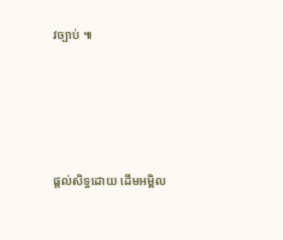វច្បាប់ ៕





ផ្តល់សិទ្ធដោយ ដើមអម្ពិល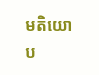មតិយោប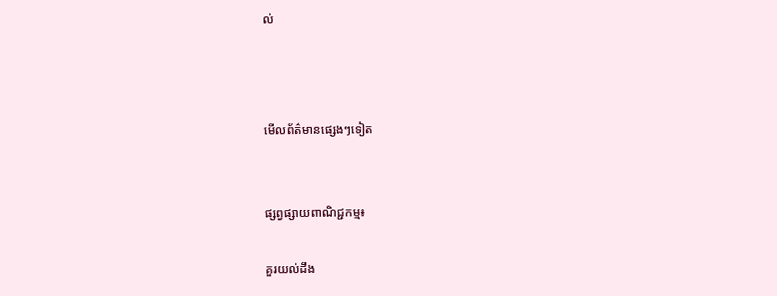ល់



មើលព័ត៌មានផ្សេងៗទៀត


ផ្សព្វផ្សាយពាណិជ្ជកម្ម៖

គួរយល់ដឹង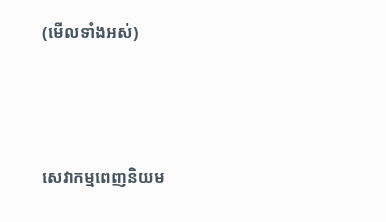(មើលទាំងអស់)



សេវាកម្មពេញនិយម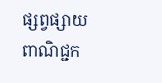ផ្សព្វផ្សាយពាណិជ្ជក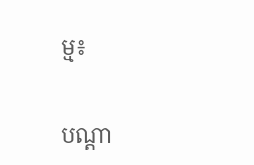ម្ម៖


បណ្តា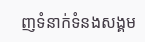ញទំនាក់ទំនងសង្គម